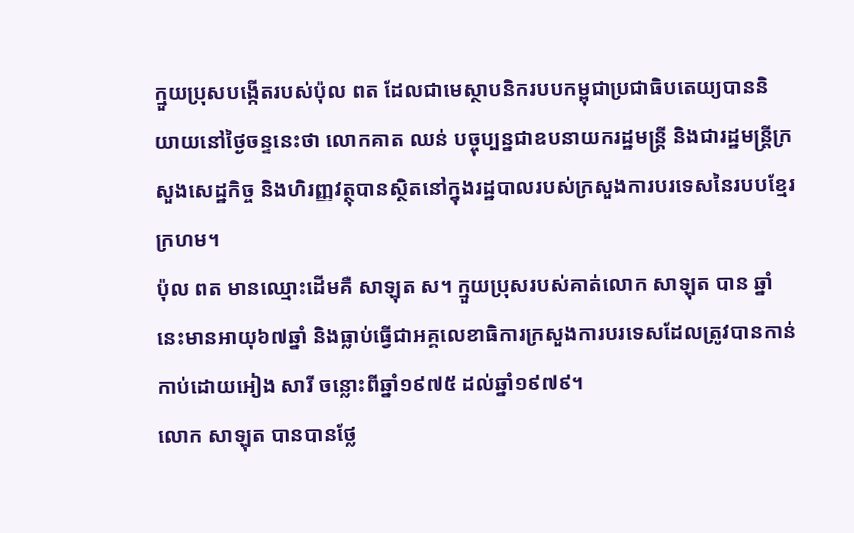ក្មួយប្រុសបង្កើតរបស់ប៉ុល ពត ដែលជាមេស្ថាបនិករបបកម្ពុជាប្រជាធិបតេយ្យបាននិយាយនៅថ្ងៃចន្ទនេះថា លោកគាត ឈន់ បច្ចុប្បន្នជាឧបនាយករដ្ឋមន្ដ្រី និងជារដ្ឋមន្ដ្រីក្រសួងសេដ្ឋកិច្ច និងហិរញ្ញវត្ថុបានស្ថិតនៅក្នុងរដ្ឋបាលរបស់ក្រសួងការបរទេសនៃរបបខ្មែរក្រហម។
ប៉ុល ពត មានឈ្មោះដើមគឺ សាឡុត ស។ ក្មួយប្រុសរបស់គាត់លោក សាឡុត បាន ឆ្នាំនេះមានអាយុ៦៧ឆ្នាំ និងធ្លាប់ធ្វើជាអគ្គលេខាធិការក្រសួងការបរទេសដែលត្រូវបានកាន់កាប់ដោយអៀង សារី ចន្លោះពីឆ្នាំ១៩៧៥ ដល់ឆ្នាំ១៩៧៩។
លោក សាឡុត បានបានថ្លែ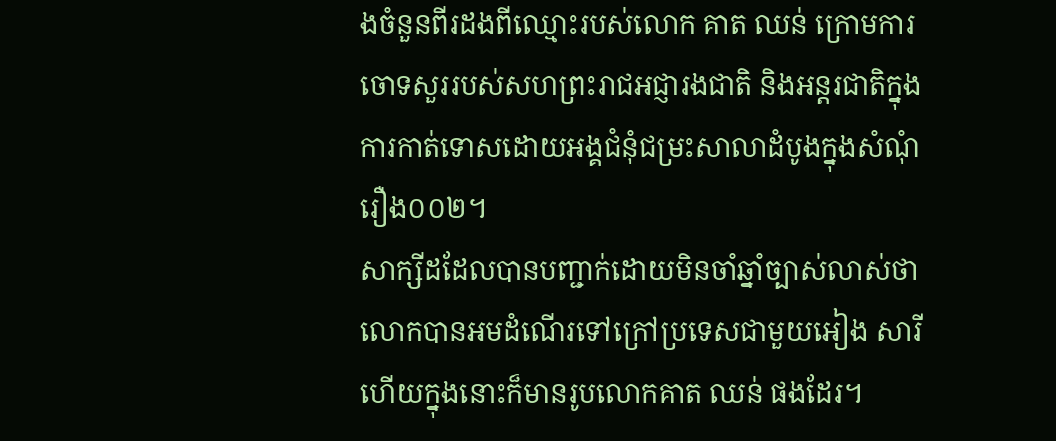ងចំនួនពីរដងពីឈ្មោះរបស់លោក គាត ឈន់ ក្រោមការចោទសួររបស់សហព្រះរាជអជ្ញារងជាតិ និងអន្ដរជាតិក្នុងការកាត់ទោសដោយអង្គជំនុំជម្រះសាលាដំបូងក្នុងសំណុំរឿង០០២។
សាក្សីដដែលបានបញ្ជាក់ដោយមិនចាំឆ្នាំច្បាស់លាស់ថា លោកបានអមដំណើរទៅក្រៅប្រទេសជាមួយអៀង សារី ហើយក្នុងនោះក៏មានរូបលោកគាត ឈន់ ផងដែរ។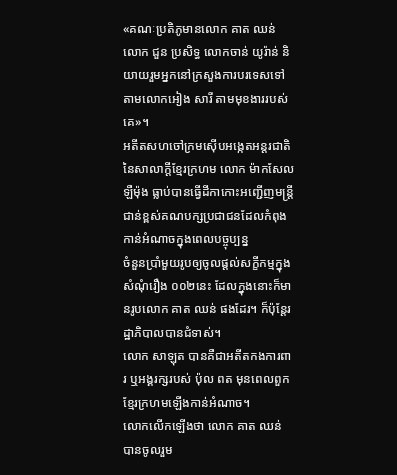«គណៈប្រតិភូមានលោក គាត ឈន់ លោក ជួន ប្រសិទ្ធ លោកចាន់ យូរ៉ាន់ និយាយរួមអ្នកនៅក្រសួងការបរទេសទៅតាមលោកអៀង សារី តាមមុខងាររបស់គេ»។
អតីតសហចៅក្រមស៊ើបអង្កេតអន្ដរជាតិនៃសាលាក្ដីខ្មែរក្រហម លោក ម៉ាកសែល ឡឺម៉ុង ធ្លាប់បានធ្វើដីកាកោះអញ្ជើញមន្ដ្រីជាន់ខ្ពស់គណបក្សប្រជាជនដែលកំពុងកាន់អំណាចក្នុងពេលបច្ចុប្បន្ន
ចំនួនប្រាំមួយរូបឲ្យចូលផ្តល់សក្ខីកម្មក្នុងសំណុំរឿង ០០២នេះ ដែលក្នុងនោះក៏មានរូបលោក គាត ឈន់ ផងដែរ។ ក៏ប៉ុន្ដែរដ្ឋាភិបាលបានជំទាស់។
លោក សាឡុត បានគឺជាអតីតកងការពារ ឬអង្គរក្សរបស់ ប៉ុល ពត មុនពេលពួកខ្មែរក្រហមឡើងកាន់អំណាច។
លោកលើកឡើងថា លោក គាត ឈន់ បានចូលរួម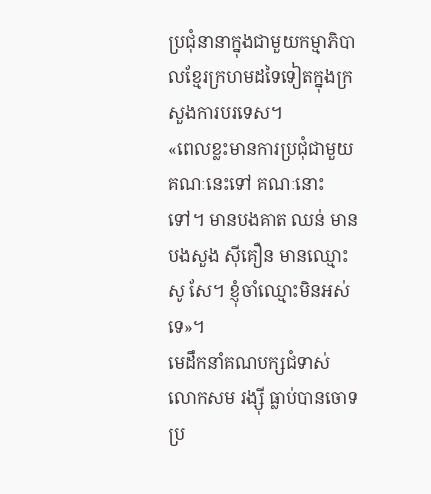ប្រជុំនានាក្នុងជាមួយកម្មាភិបាលខ្មែរក្រហមដទៃទៀតក្នុងក្រសួងការបរទេស។
«ពេលខ្លះមានការប្រជុំជាមួយគណៈនេះទៅ គណៈនោះទៅ។ មានបងគាត ឈន់ មានបងសួង ស៊ីគឿន មានឈ្មោះសូ សែ។ ខ្ញុំចាំឈ្មោះមិនអស់ទេ»។
មេដឹកនាំគណបក្សជំទាស់ លោកសម រង្ស៊ី ធ្លាប់បានចោទប្រ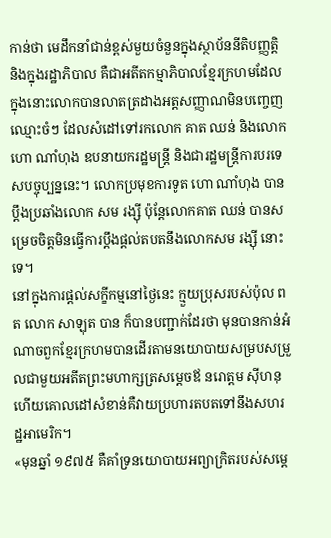កាន់ថា មេដឹកនាំជាន់ខ្ពស់មួយចំនួនក្នុងស្ថាប័ននីតិបញ្ញត្តិ និងក្នុងរដ្ឋាភិបាល គឺជាអតីតកម្មាភិបាលខ្មែរក្រហមដែលក្នុងនោះលោកបានលាតត្រដាងអត្តសញ្ញាណមិនបញ្ចេញឈ្មោះចំៗ ដែលសំដៅទៅរកលោក គាត ឈន់ និងលោក ហោ ណាំហុង ឧបនាយករដ្ឋមន្ដ្រី និងជារដ្ឋមន្ដ្រីការបរទេសបច្ចុប្បន្ននេះ។ លោកប្រមុខការទូត ហោ ណាំហុង បានប្តឹងប្រឆាំងលោក សម រង្ស៊ី ប៉ុន្ដែលោកគាត ឈន់ បានសម្រេចចិត្តមិនធ្វើការប្ដឹងផ្តល់តបតនឹងលោកសម រង្ស៊ី នោះទេ។
នៅក្នុងការផ្ដល់សក្ខីកម្មនៅថ្ងៃនេះ ក្មួយប្រុសរបស់ប៉ុល ពត លោក សាឡុត បាន ក៏បានបញ្ជាក់ដែរថា មុនបានកាន់អំណាចពួកខ្មែរក្រហមបានដើរតាមនយោបាយសម្របសម្រួលជាមួយអតីតព្រះមហាក្សត្រសម្តេចឪ នរោត្តម ស៊ីហនុ ហើយគោលដៅសំខាន់គឺវាយប្រហារតបតទៅនឹងសហរដ្ឋអាមេរិក។
«មុនឆ្នាំ ១៩៧៥ គឺគាំទ្រនយោបាយអព្យាក្រិតរបស់សម្ដេ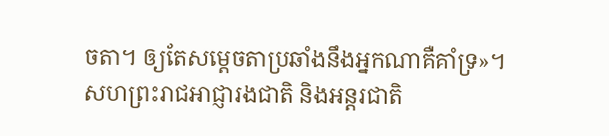ចតា។ ឲ្យតែសម្ដេចតាប្រឆាំងនឹងអ្នកណាគឺគាំទ្រ»។
សហព្រះរាជអាជ្ញារងជាតិ និងអន្ដរជាតិ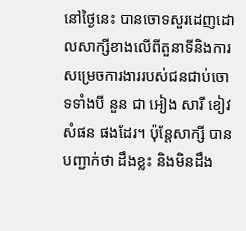នៅថ្ងៃនេះ បានចោទសួរដេញដោលសាក្សីខាងលើពីតួនាទីនិងការសម្រេចការងាររបស់ជនជាប់ចោទទាំងបី នួន ជា អៀង សារី ខៀវ សំផន ផងដែរ។ ប៉ុន្ដែសាក្សី បានបញ្ជាក់ថា ដឹងខ្លះ និងមិនដឹង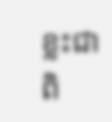ខ្លះជាពិ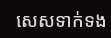សេសទាក់ទង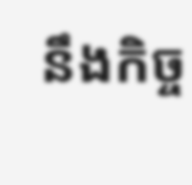នឹងកិច្ច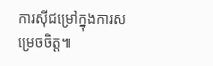ការស៊ីជម្រៅក្នុងការសម្រេចចិត្ត៕